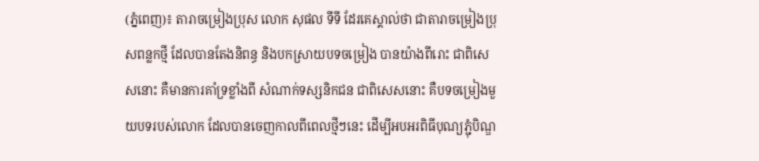(ភ្នំពេញ)៖ តារាចម្រៀងប្រុស លោក សុផល ទីទី ដែរគេស្គាល់ថា ជាតារាចម្រៀងប្រុសពន្លកថ្មី ដែលបានតែងនិពន្ធ និងបកស្រាយបទចម្រៀង បានយ៉ាងពីរោះ ជាពិសេសនោះ គឺមានការគាំទ្រខ្លាំងពី សំណាក់ទស្សនិកជន ជាពិសេសនោះ គឺបទចម្រៀងមួយបទរបស់លោក ដែលបានចេញកាលពីពេលថ្មីៗនេះ ដើម្បីអបអរពិធីបុណ្យភ្ជុំបិណ្ឌ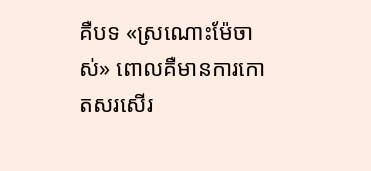គឺបទ «ស្រណោះម៉ែចាស់» ពោលគឺមានការកោតសរសើរ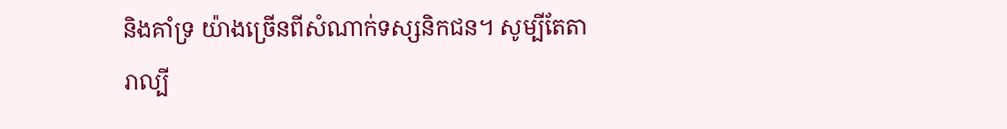និងគាំទ្រ យ៉ាងច្រើនពីសំណាក់ទស្សនិកជន។ សូម្បីតែតារាល្បី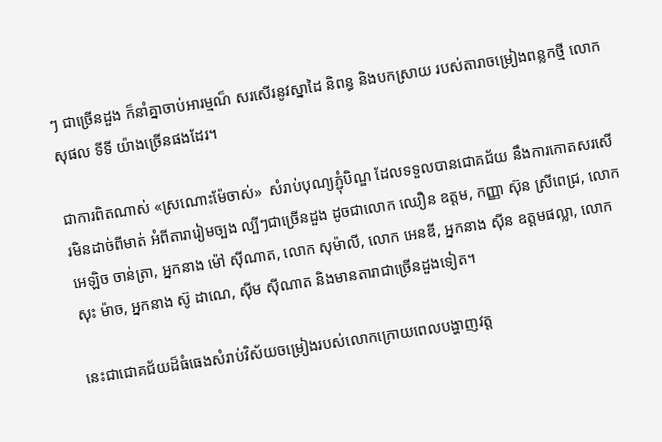ៗ ជាច្រើនដួង ក៏នាំគ្នាចាប់អារម្មណ៏ សរសើរនូវស្នាដៃ និពន្ធ និងបកស្រាយ របស់តារាចម្រៀងពន្លកថ្មី លោក សុផល ទីទី យ៉ាងច្រើនផងដែរ។

ជាការពិតណាស់ «ស្រណោះម៉ែចាស់»  សំរាប់បុណ្យភ្ជុំបិណ្ឌ ដែលទទួលបានជោគជ័យ នឹងការកោតសរសើរមិនដាច់ពីមាត់ អំពីតារារៀមច្បង ល្បីៗជាច្រើនដួង ដូចជាលោក ឈឿន ឧត្តម, កញ្ញា ស៊ុន ស្រីពេជ្រ, លោក អេឡិច ចាន់ត្រា, អ្នកនាង ម៉ៅ ស៊ីណាត, លោក សុម៉ាលី, លោក អេនឌី, អ្នកនាង ស៊ីន ឧត្តមផល្លា, លោក សុះ ម៉ាច, អ្នកនាង ស៊ូ ដាណេ, ស៊ីម ស៊ីណាត និងមានតារាជាច្រើនដួងទៀត។

នេះជាជោគជ័យដ៏ធំធេងសំរាប់វិស័យចម្រៀងរបស់លោកក្រោយពេលបង្ហាញវត្ត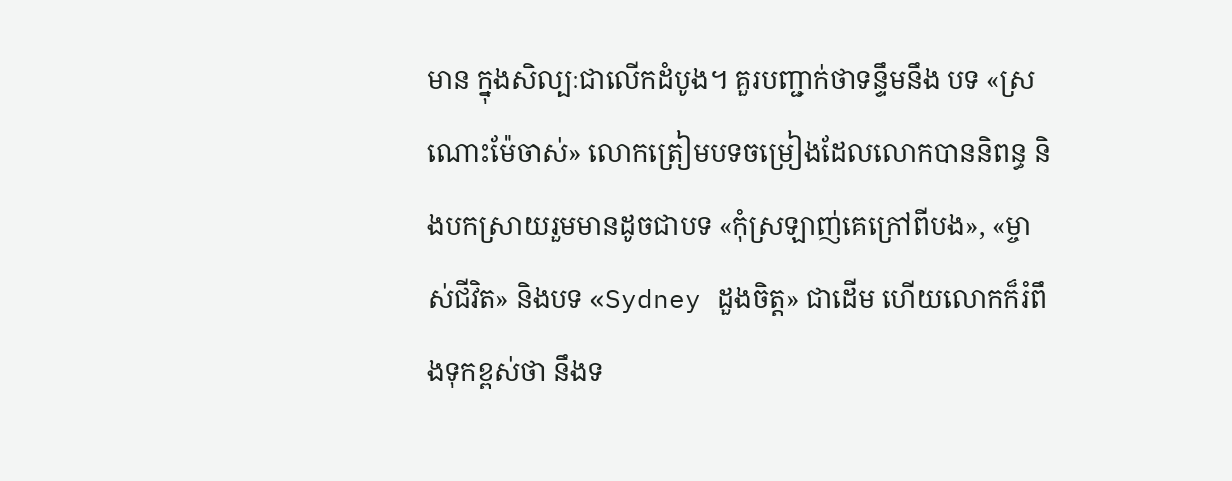មាន ក្នុងសិល្បៈជាលើកដំបូង។ គួរបញ្ជាក់ថាទន្ទឹមនឹង បទ «ស្រណោះម៉ែចាស់» លោកត្រៀមបទចម្រៀងដែលលោកបាននិពន្ធ និងបកស្រាយរួមមានដូចជាបទ «កុំស្រឡាញ់គេក្រៅពីបង», «ម្ចាស់ជីវិត» និងបទ «Sydney ដួងចិត្ត» ជាដើម ហើយលោកក៏រំពឹងទុកខ្ពស់ថា នឹងទ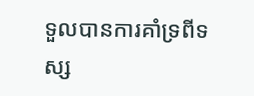ទួលបានការគាំទ្រពីទស្ស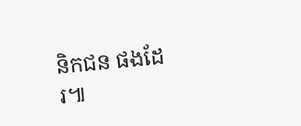និកជន ផងដែរ៕